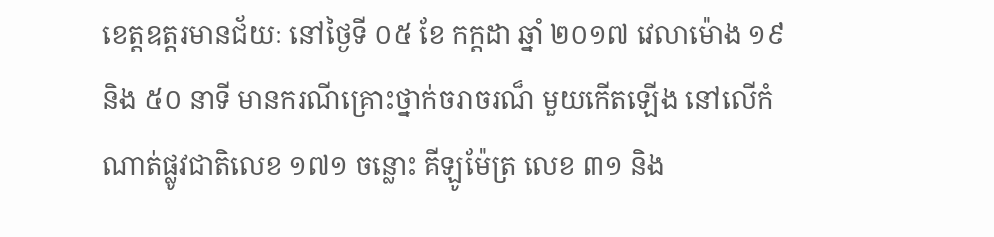ខេត្តឧត្តរមានជ័យៈ នៅថ្ងៃទី ០៥ ខែ កក្តដា ឆ្នាំ ២០១៧ វេលាម៉ោង ១៩ និង ៥០ នាទី មានករណីគ្រោះថ្នាក់ចរាចរណ៏ មួយកើតឡើង នៅលើកំណាត់ផ្លូវជាតិលេខ ១៧១ ចន្លោះ គីឡូម៉ែត្រ លេខ ៣១ និង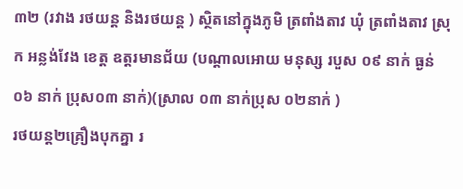៣២ (រវាង រថយន្ត និងរថយន្ត ) ស្ថិតនៅក្នុងភូមិ ត្រពាំងតាវ ឃុំ ត្រពាំងតាវ ស្រុក អន្លង់វែង ខេត្ត ឧត្តរមានជ័យ (បណ្តាលអោយ មនុស្ស របួស ០៩ នាក់ ធ្ងន់ ០៦ នាក់ ប្រុស០៣ នាក់)(ស្រាល ០៣ នាក់ប្រុស ០២នាក់ )
រថយន្ត២គ្រឿងបុកគ្នា រ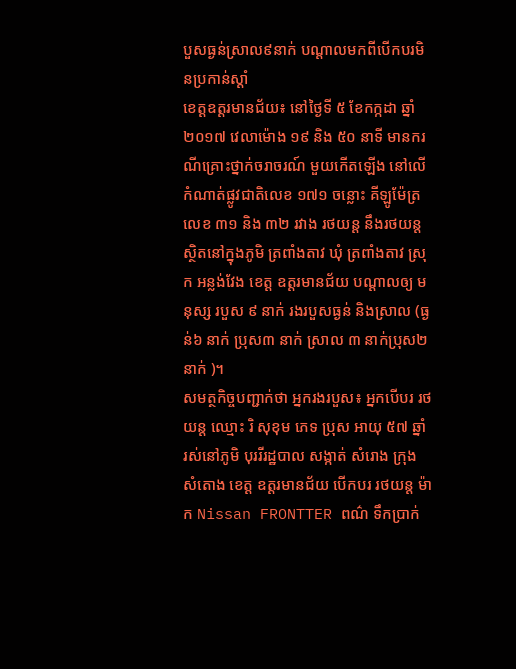បួសធ្ងន់ស្រាល៩នាក់ បណ្តាលមកពីបើកបរមិនប្រកាន់ស្តាំ
ខេត្តឧត្តរមានជ័យ៖ នៅថ្ងៃទី ៥ ខែកក្កដា ឆ្នាំ២០១៧ វេលាម៉ោង ១៩ និង ៥០ នាទី មានករណីគ្រោះថ្នាក់ចរាចរណ៍ មួយកើតឡើង នៅលើកំណាត់ផ្លូវជាតិលេខ ១៧១ ចន្លោះ គីឡូម៉ែត្រ លេខ ៣១ និង ៣២ រវាង រថយន្ត នឹងរថយន្ត ស្ថិតនៅក្នុងភូមិ ត្រពាំងតាវ ឃុំ ត្រពាំងតាវ ស្រុក អន្លង់វែង ខេត្ត ឧត្តរមានជ័យ បណ្តាលឲ្យ មនុស្ស របួស ៩ នាក់ រងរបួសធ្ងន់ និងស្រាល (ធ្ងន់៦ នាក់ ប្រុស៣ នាក់ ស្រាល ៣ នាក់ប្រុស២នាក់ )។
សមត្ថកិច្ចបញ្ជាក់ថា អ្នករងរបួស៖ អ្នកបើបរ រថយន្ត ឈ្មោះ រិ សុខុម ភេទ ប្រុស អាយុ ៥៧ ឆ្នាំ រស់នៅភូមិ បុររីរដ្ឋបាល សង្កាត់ សំរោង ក្រុង សំតោង ខេត្ត ឧត្តរមានជ័យ បើកបរ រថយន្ត ម៉ាក Nissan FRONTTER ពណ៌ ទឹកប្រាក់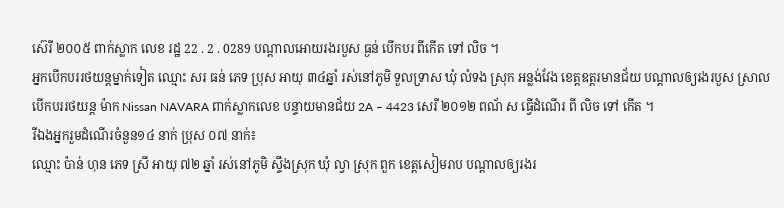ស៊េរី ២០០៥ ពាក់ស្លាក លេខ រដ្ឋ 22 . 2 . 0289 បណ្តាលអោយរងរបួស ធ្ងន់ បើកបរ ពីកើត ទៅ លិច ។
អ្នកបើកបររថយន្តម្នាក់ទៀត ឈ្មោះ សរ ធន់ ភេទ ប្រុស អាយុ ៣៤ឆ្នាំ រស់នៅភូមិ ទួលទ្រាស ឃុំ លំទង ស្រុក អន្លង់វែង ខេត្តឧត្តរមានជ័យ បណ្តាលឲ្យរងរបួស ស្រាល បើកបររថយន្ត ម៉ាក Nissan NAVARA ពាក់ស្លាកលេខ បន្ទាយមានជ័យ 2A – 4423 សេរី ២០១២ ពណ័ ស ធ្វើដំណើរ ពី លិច ទៅ កើត ។
រីឯងអ្នករួមដំណើរចំនួន១៤ នាក់ ប្រុស ០៧ នាក់៖
ឈ្មោះ ប៉ាន់ ហុន ភេទ ស្រី អាយុ ៧២ ឆ្នាំ រស់នៅភូមិ ស្ទឹងស្រុក ឃុំ ល្វា ស្រុក ពួក ខេត្តសៀមរាប បណ្តាលឲ្យរងរ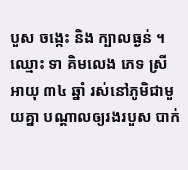បួស ចង្កេះ និង ក្បាលធ្ងន់ ។
ឈ្មោះ ទា គិមលេង ភេទ ស្រី អាយុ ៣៤ ឆ្នាំ រស់នៅភូមិជាមួយគ្នា បណ្តាលឲ្យរងរបួស បាក់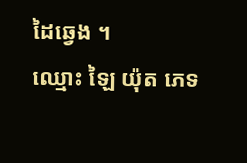ដៃឆ្វេង ។
ឈ្មោះ ឡៃ យ៉ុត ភេទ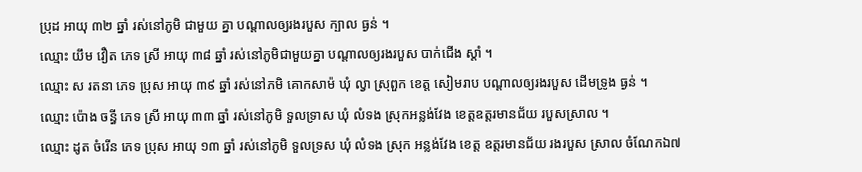ប្រុដ អាយុ ៣២ ឆ្នាំ រស់នៅភូមិ ជាមួយ គ្នា បណ្តាលឲ្យរងរបួស ក្បាល ធ្ងន់ ។
ឈ្មោះ យឹម វឿត ភេទ ស្រី អាយុ ៣៨ ឆ្នាំ រស់នៅភូមិជាមួយគ្នា បណ្តាលឲ្យរងរបួស បាក់ជើង ស្ដាំ ។
ឈ្មោះ ស រតនា ភេទ ប្រុស អាយុ ៣៩ ឆ្នាំ រស់នៅភមិ គោកសាម៉ ឃុំ ល្វា ស្រុពួក ខេត្ត សៀមរាប បណ្តាលឲ្យរងរបួស ដើមទ្រូង ធ្ងន់ ។
ឈ្មោះ ប៉ោង ចន្ធី ភេទ ស្រី អាយុ ៣៣ ឆ្នាំ រស់នៅភូមិ ទួលទ្រាស ឃុំ លំទង ស្រុកអន្លង់វែង ខេត្តឧត្តរមានជ័យ របួសស្រាល ។
ឈ្មោះ ដូត ចំរើន ភេទ ប្រុស អាយុ ១៣ ឆ្នាំ រស់នៅភូមិ ទួលទ្រស ឃុំ លំទង ស្រុក អន្លង់វែង ខេត្ត ឧត្តរមានជ័យ រងរបួស ស្រាល ចំណែកឯ៧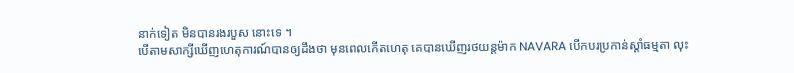នាក់ទៀត មិនបានរងរបួស នោះទេ ។
បើតាមសាក្សីឃើញហេតុការណ៍បានឲ្យដឹងថា មុនពេលកើតហេតុ គេបានឃើញរថយន្តម៉ាក NAVARA បើកបរប្រកាន់ស្តាំធម្មតា លុះ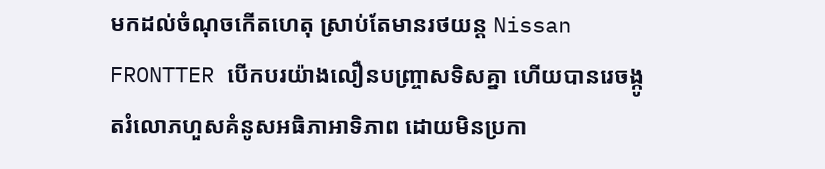មកដល់ចំណុចកើតហេតុ ស្រាប់តែមានរថយន្ត Nissan FRONTTER បើកបរយ៉ាងលឿនបញ្រ្ចាសទិសគ្នា ហើយបានរេចង្កូតរំលោភហួសគំនូសអធិភាអាទិភាព ដោយមិនប្រកា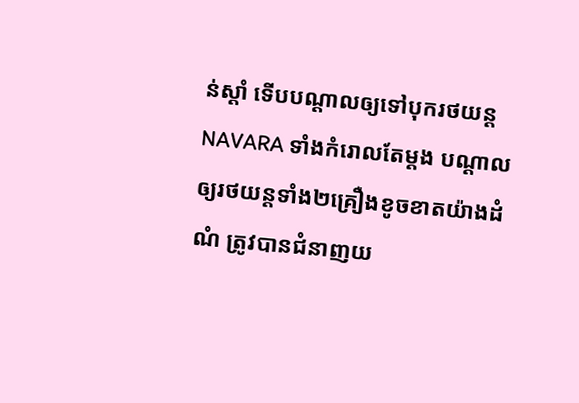ន់ស្តាំ ទើបបណ្តាលឲ្យទៅបុករថយន្ត NAVARA ទាំងកំរោលតែម្តង បណ្តាលឲ្យរថយន្តទាំង២គ្រឿងខូចខាតយ៉ាងដំណំ ត្រូវបានជំនាញយ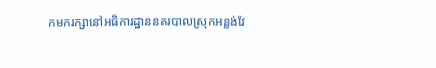កមករក្សានៅអធិការដ្ឋាននគរបាលស្រុកអន្លង់វែ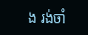ង រង់ចាំ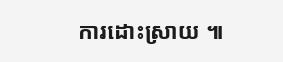ការដោះស្រាយ ៕